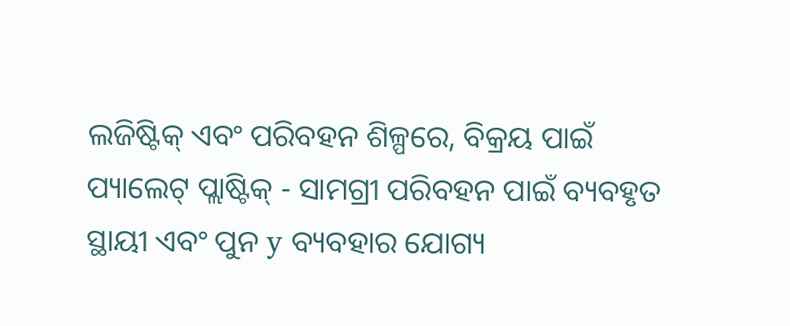ଲଜିଷ୍ଟିକ୍ ଏବଂ ପରିବହନ ଶିଳ୍ପରେ, ବିକ୍ରୟ ପାଇଁ ପ୍ୟାଲେଟ୍ ପ୍ଲାଷ୍ଟିକ୍ - ସାମଗ୍ରୀ ପରିବହନ ପାଇଁ ବ୍ୟବହୃତ ସ୍ଥାୟୀ ଏବଂ ପୁନ y ବ୍ୟବହାର ଯୋଗ୍ୟ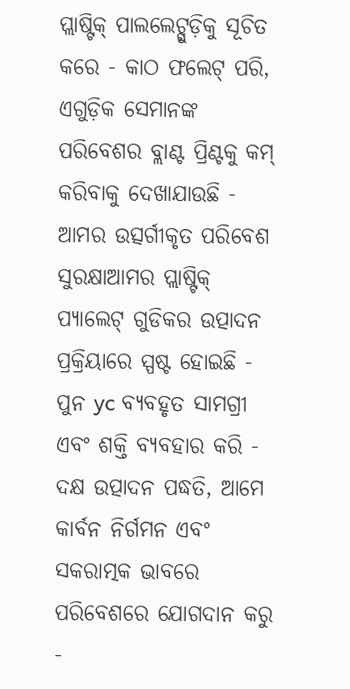ପ୍ଲାଷ୍ଟିକ୍ ପାଲଲେଟ୍ଗୁଡ଼ିକୁ ସୂଚିତ କରେ - କାଠ ଫଲେଟ୍ ପରି, ଏଗୁଡ଼ିକ ସେମାନଙ୍କ ପରିବେଶର ବ୍ଲାଣ୍ଟ ପ୍ରିଣ୍ଟକୁ କମ୍ କରିବାକୁ ଦେଖାଯାଉଛି -
ଆମର ଉତ୍ସର୍ଗୀକୃତ ପରିବେଶ ସୁରକ୍ଷାଆମର ପ୍ଲାଷ୍ଟିକ୍ ପ୍ୟାଲେଟ୍ ଗୁଡିକର ଉତ୍ପାଦନ ପ୍ରକ୍ରିୟାରେ ସ୍ପଷ୍ଟ ହୋଇଛି - ପୁନ yc ବ୍ୟବହୃତ ସାମଗ୍ରୀ ଏବଂ ଶକ୍ତି ବ୍ୟବହାର କରି - ଦକ୍ଷ ଉତ୍ପାଦନ ପଦ୍ଧତି, ଆମେ କାର୍ବନ ନିର୍ଗମନ ଏବଂ ସକରାତ୍ମକ ଭାବରେ ପରିବେଶରେ ଯୋଗଦାନ କରୁ -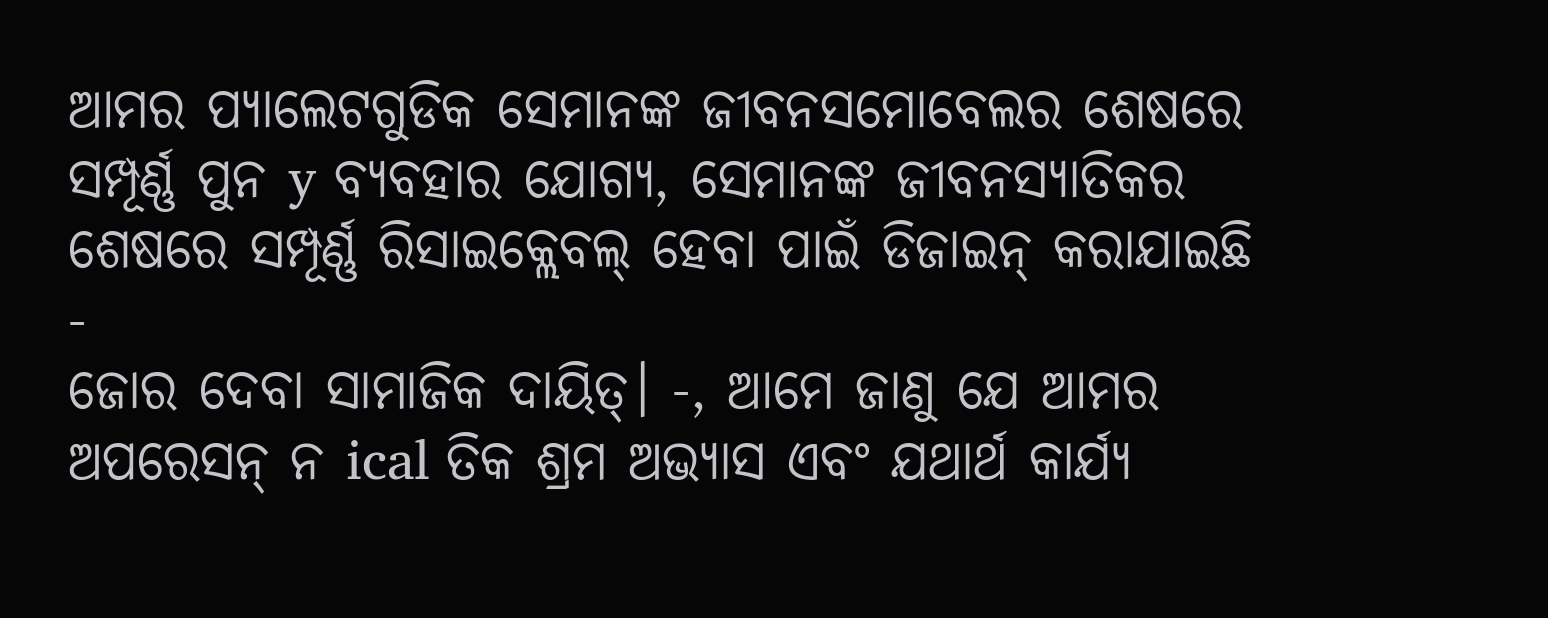ଆମର ପ୍ୟାଲେଟଗୁଡିକ ସେମାନଙ୍କ ଜୀବନସମୋବେଲର ଶେଷରେ ସମ୍ପୂର୍ଣ୍ଣ ପୁନ y ବ୍ୟବହାର ଯୋଗ୍ୟ, ସେମାନଙ୍କ ଜୀବନସ୍ୟାତିକର ଶେଷରେ ସମ୍ପୂର୍ଣ୍ଣ ରିସାଇକ୍ଲେବଲ୍ ହେବା ପାଇଁ ଡିଜାଇନ୍ କରାଯାଇଛି -
ଜୋର ଦେବା ସାମାଜିକ ଦାୟିତ୍। -, ଆମେ ଜାଣୁ ଯେ ଆମର ଅପରେସନ୍ ନ ical ତିକ ଶ୍ରମ ଅଭ୍ୟାସ ଏବଂ ଯଥାର୍ଥ କାର୍ଯ୍ୟ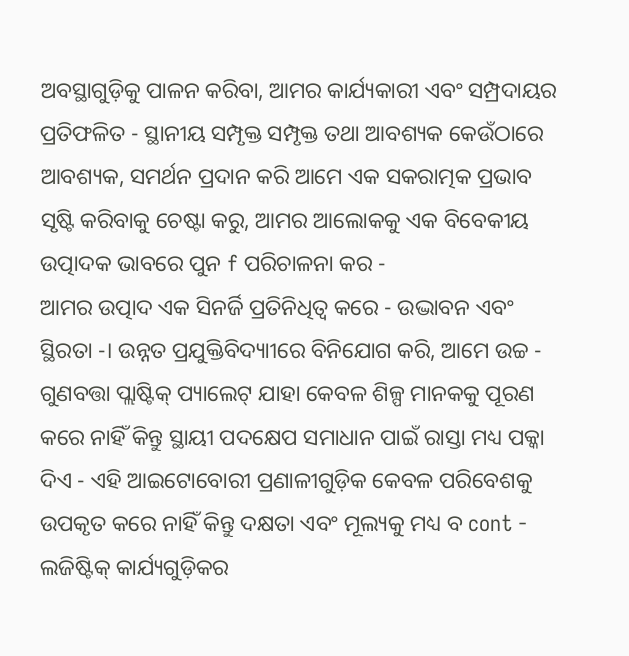ଅବସ୍ଥାଗୁଡ଼ିକୁ ପାଳନ କରିବା, ଆମର କାର୍ଯ୍ୟକାରୀ ଏବଂ ସମ୍ପ୍ରଦାୟର ପ୍ରତିଫଳିତ - ସ୍ଥାନୀୟ ସମ୍ପୃକ୍ତ ସମ୍ପୃକ୍ତ ତଥା ଆବଶ୍ୟକ କେଉଁଠାରେ ଆବଶ୍ୟକ, ସମର୍ଥନ ପ୍ରଦାନ କରି ଆମେ ଏକ ସକରାତ୍ମକ ପ୍ରଭାବ ସୃଷ୍ଟି କରିବାକୁ ଚେଷ୍ଟା କରୁ, ଆମର ଆଲୋକକୁ ଏକ ବିବେକୀୟ ଉତ୍ପାଦକ ଭାବରେ ପୁନ f ପରିଚାଳନା କର -
ଆମର ଉତ୍ପାଦ ଏକ ସିନର୍ଜି ପ୍ରତିନିଧିତ୍ୱ କରେ - ଉଦ୍ଭାବନ ଏବଂ ସ୍ଥିରତା -। ଉନ୍ନତ ପ୍ରଯୁକ୍ତିବିଦ୍ୟାୀରେ ବିନିଯୋଗ କରି, ଆମେ ଉଚ୍ଚ - ଗୁଣବତ୍ତା ପ୍ଲାଷ୍ଟିକ୍ ପ୍ୟାଲେଟ୍ ଯାହା କେବଳ ଶିଳ୍ପ ମାନକକୁ ପୂରଣ କରେ ନାହିଁ କିନ୍ତୁ ସ୍ଥାୟୀ ପଦକ୍ଷେପ ସମାଧାନ ପାଇଁ ରାସ୍ତା ମଧ୍ୟ ପକ୍କା ଦିଏ - ଏହି ଆଇଟୋବୋରୀ ପ୍ରଣାଳୀଗୁଡ଼ିକ କେବଳ ପରିବେଶକୁ ଉପକୃତ କରେ ନାହିଁ କିନ୍ତୁ ଦକ୍ଷତା ଏବଂ ମୂଲ୍ୟକୁ ମଧ୍ୟ ବ cont - ଲଜିଷ୍ଟିକ୍ କାର୍ଯ୍ୟଗୁଡ଼ିକର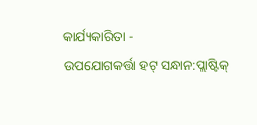କାର୍ଯ୍ୟକାରିତା -
ଉପଯୋଗକର୍ତ୍ତା ହଟ୍ ସନ୍ଧାନ:ପ୍ଲାଷ୍ଟିକ୍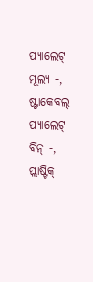ପ୍ୟାଲେଟ୍ ମୂଲ୍ୟ -, ଷ୍ଟାକେବଲ୍ ପ୍ୟାଲେଟ୍ ବିନ୍ -, ପ୍ଲାଷ୍ଟିକ୍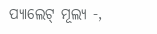ପ୍ୟାଲେଟ୍ ମୂଲ୍ୟ -,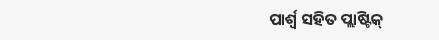ପାର୍ଶ୍ୱ ସହିତ ପ୍ଲାଷ୍ଟିକ୍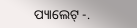ପ୍ୟାଲେଟ୍ -.